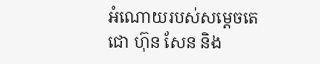អំណោយរបស់សម្ដេចតេជោ ហ៊ុន សែន និង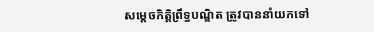សម្តេចកិត្តិព្រឹទ្ធបណ្ឌិត ត្រូវបាននាំយកទៅ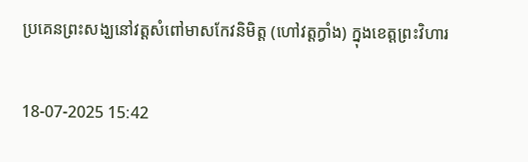ប្រគេនព្រះសង្ឃនៅវត្តសំពៅមាសកែវនិមិត្ត (ហៅវត្តក្វាំង) ក្នុងខេត្តព្រះវិហារ

18-07-2025 15:42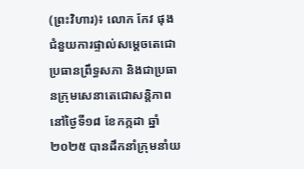(ព្រះវិហារ)៖ លោក កែវ ផុង ជំនួយការផ្ទាល់សម្តេចតេជោប្រធានព្រឹទ្ធសភា និងជាប្រធានក្រុមសេនាតេជោសន្តិភាព នៅថ្ងៃទី១៨ ខែកក្កដា ឆ្នាំ២០២៥ បានដឹកនាំក្រុមនាំយ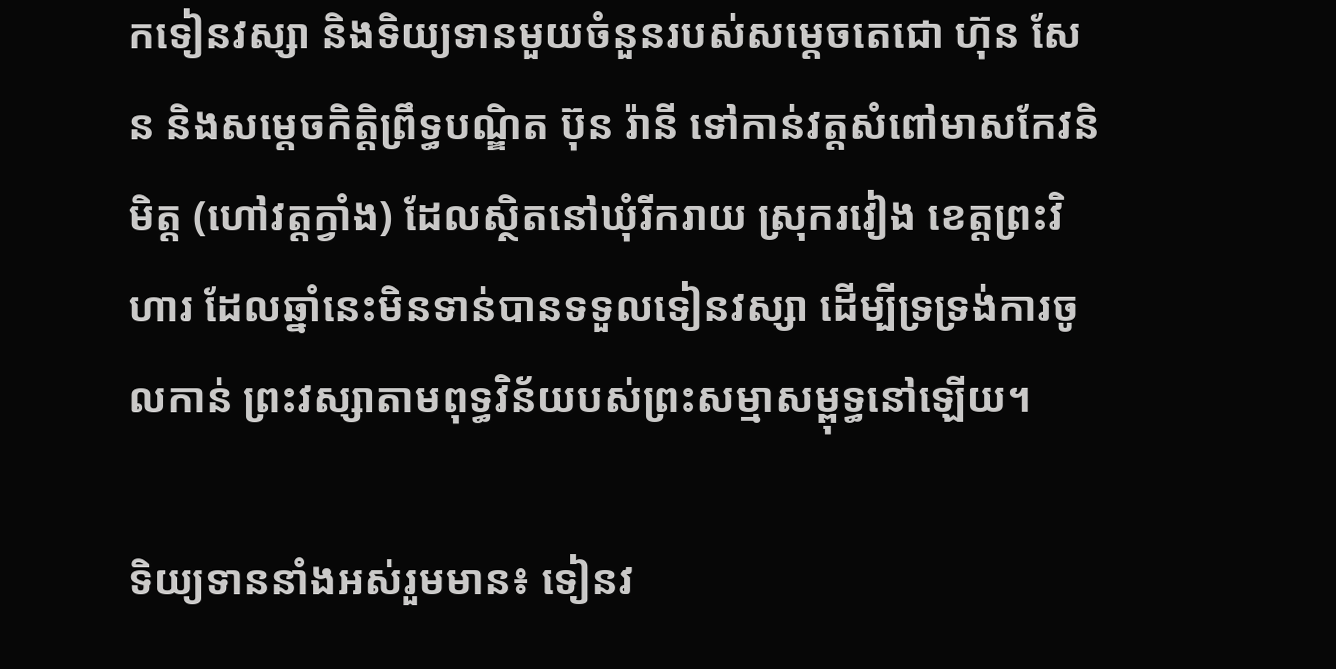កទៀនវស្សា និងទិយ្យទានមួយចំនួនរបស់សម្តេចតេជោ ហ៊ុន សែន និងសម្តេចកិត្តិព្រឹទ្ធបណ្ឌិត ប៊ុន រ៉ានី ទៅកាន់វត្តសំពៅមាសកែវនិមិត្ត (ហៅវត្តក្វាំង) ដែលស្ថិតនៅឃុំរីករាយ ស្រុករវៀង ខេត្តព្រះវិហារ ដែលឆ្នាំនេះមិនទាន់បានទទួលទៀនវស្សា ដើម្បីទ្រទ្រង់ការចូលកាន់ ព្រះវស្សាតាមពុទ្ធវិន័យបស់ព្រះសម្មាសម្ពុទ្ធនៅឡើយ។

ទិយ្យទាននាំងអស់រួមមាន៖ ទៀនវ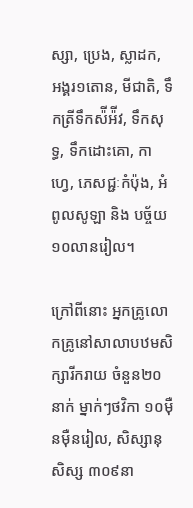ស្សា, ប្រេង, ស្លាដក, អង្គរ១តោន, មីជាតិ, ទឹកត្រីទឹកស៉ីអ៉ីវ, ទឹកសុទ្ធ, ទឹកដោះគោ, កាហ្វេ, ភេសជ្ជៈកំប៉ុង, អំពូលសូឡា និង បច្ច័យ១០លានរៀល។

ក្រៅពីនោះ អ្នកគ្រូលោកគ្រូនៅសាលាបឋមសិក្សារីករាយ ចំនួន២០នាក់ ម្នាក់ៗថវិកា ១០ម៉ឺនម៉ឺនរៀល, សិស្សានុសិស្ស ៣០៩នា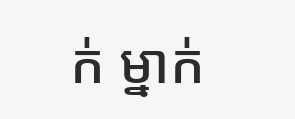ក់ ម្នាក់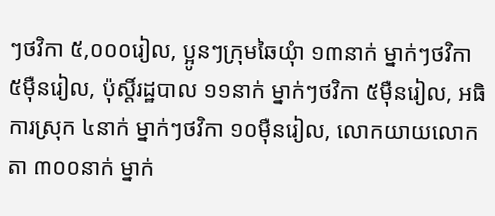ៗថវិកា ៥,០០០រៀល, ប្អូនៗក្រុមឆៃយ៉ំា ១៣នាក់ ម្នាក់ៗថវិកា ៥ម៉ឺនរៀល, ប៉ុស្តិ៍រដ្ឋបាល ១១នាក់ ម្នាក់ៗថវិកា ៥ម៉ឺនរៀល, អធិការស្រុក ៤នាក់ ម្នាក់ៗថវិកា ១០ម៉ឺនរៀល, លោកយាយលោកតា ៣០០នាក់ ម្នាក់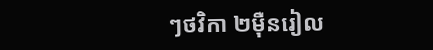ៗថវិកា ២ម៉ឺនរៀល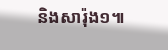និងសារ៉ុង១៕